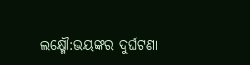ଲକ୍ଷ୍ମୌ:ଭୟଙ୍କର ଦୁର୍ଘଟଣା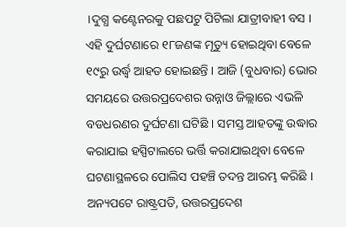।ଦୁଗ୍ଧ କଣ୍ଟେନରକୁ ପଛପଟୁ ପିଟିଲା ଯାତ୍ରୀବାହୀ ବସ । ଏହି ଦୁର୍ଘଟଣାରେ ୧୮ଜଣଙ୍କ ମୃତ୍ୟୁ ହୋଇଥିବା ବେଳେ ୧୯ରୁ ଉର୍ଦ୍ଧ୍ୱ ଆହତ ହୋଇଛନ୍ତି । ଆଜି (ବୁଧବାର) ଭୋର ସମୟରେ ଉତ୍ତରପ୍ରଦେଶର ଉନ୍ନାଓ ଜିଲ୍ଲାରେ ଏଭଳି ବଡଧରଣର ଦୁର୍ଘଟଣା ଘଟିଛି । ସମସ୍ତ ଆହତଙ୍କୁ ଉଦ୍ଧାର କରାଯାଇ ହସ୍ପିଟାଲରେ ଭର୍ତ୍ତି କରାଯାଇଥିବା ବେଳେ ଘଟଣାସ୍ଥଳରେ ପୋଲିସ ପହଞ୍ଚି ତଦନ୍ତ ଆରମ୍ଭ କରିଛି । ଅନ୍ୟପଟେ ରାଷ୍ଟ୍ରପତି, ଉତ୍ତରପ୍ରଦେଶ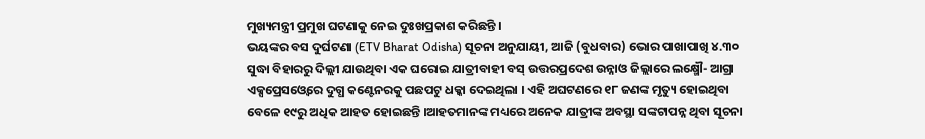ମୁଖ୍ୟମନ୍ତ୍ରୀ ପ୍ରମୁଖ ଘଟଣାକୁ ନେଇ ଦୁଃଖପ୍ରକାଶ କରିଛନ୍ତି ।
ଭୟଙ୍କର ବସ ଦୁର୍ଘଟଣା (ETV Bharat Odisha) ସୂଚନା ଅନୁଯାୟୀ, ଆଜି (ବୁଧବାର) ଭୋର ପାଖାପାଖି ୪.୩୦ ସୁଦ୍ଧା ବିହାରରୁ ଦିଲ୍ଲୀ ଯାଉଥିବା ଏକ ଘରୋଇ ଯାତ୍ରୀବାହୀ ବସ୍ ଉତ୍ତରପ୍ରଦେଶ ଉନ୍ନାଓ ଜିଲ୍ଲାରେ ଲକ୍ଷ୍ମୌ- ଆଗ୍ରା ଏକ୍ସପ୍ରେସଓ୍ବେରେ ଦୁଗ୍ଧ କଣ୍ଟେନରକୁ ପଛପଟୁ ଧକ୍କା ଦେଇଥିଲା । ଏହି ଅଘଟଣରେ ୧୮ ଜଣଙ୍କ ମୃତ୍ୟୁ ହୋଇଥିବା ବେଳେ ୧୯ରୁ ଅଧିକ ଆହତ ହୋଇଛନ୍ତି ।ଆହତମାନଙ୍କ ମଧ୍ୟରେ ଅନେକ ଯାତ୍ରୀଙ୍କ ଅବସ୍ଥା ସଙ୍କଟାପନ୍ନ ଥିବା ସୂଚନା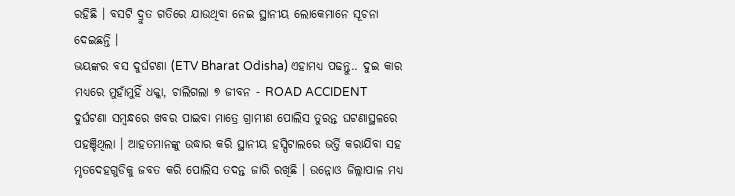ରହିଛି । ବସଟି ଦ୍ରୁତ ଗତିରେ ଯାଉଥିବା ନେଇ ସ୍ଥାନୀୟ ଲୋକେମାନେ ସୂଚନା ଦେଇଛନ୍ତି ।
ଭୟଙ୍କର ବସ ଦୁର୍ଘଟଣା (ETV Bharat Odisha) ଏହାମଧ୍ୟ ପଢନ୍ତୁ.. ଦୁଇ କାର ମଧ୍ୟରେ ମୁହାଁମୁହିଁ ଧକ୍କା, ଚାଲିଗଲା ୭ ଜୀବନ - ROAD ACCIDENT
ଦୁର୍ଘଟଣା ସମ୍ବନ୍ଧରେ ଖବର ପାଇବା ମାତ୍ରେ ଗ୍ରାମୀଣ ପୋଲିସ ତୁରନ୍ତ ଘଟଣାସ୍ଥଳରେ ପହଞ୍ଚିଥିଲା । ଆହତମାନଙ୍କୁ ଉଦ୍ଧାର କରି ସ୍ଥାନୀୟ ହସ୍ପିଟାଲରେ ଭର୍ତ୍ତି କରାଯିବା ସହ ମୃତଦେହଗୁଡିକୁ ଜବତ କରି ପୋଲିସ ତଦନ୍ତ ଜାରି ରଖିଛି । ଉନ୍ନୋଓ ଜିଲ୍ଲାପାଳ ମଧ୍ୟ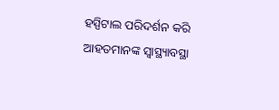ହସ୍ପିଟାଲ ପରିଦର୍ଶନ କରି ଆହତମାନଙ୍କ ସ୍ୱାସ୍ଥ୍ୟାବସ୍ଥା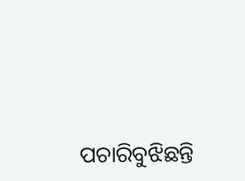ପଚାରିବୁଝିଛନ୍ତି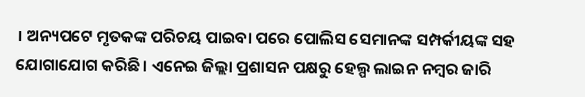। ଅନ୍ୟପଟେ ମୃତକଙ୍କ ପରିଚୟ ପାଇବା ପରେ ପୋଲିସ ସେମାନଙ୍କ ସମ୍ପର୍କୀୟଙ୍କ ସହ ଯୋଗାଯୋଗ କରିଛି । ଏନେଇ ଜିଲ୍ଲା ପ୍ରଶାସନ ପକ୍ଷରୁ ହେଲ୍ପ ଲାଇନ ନମ୍ବର ଜାରି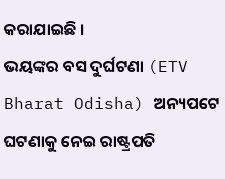କରାଯାଇଛି ।
ଭୟଙ୍କର ବସ ଦୁର୍ଘଟଣା (ETV Bharat Odisha) ଅନ୍ୟପଟେ ଘଟଣାକୁ ନେଇ ରାଷ୍ଟ୍ରପତି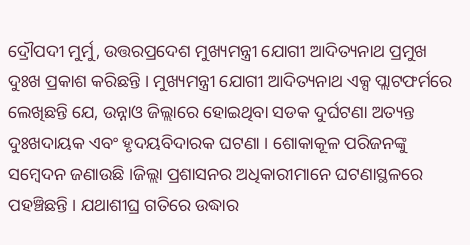ଦ୍ରୌପଦୀ ମୁର୍ମୁ, ଉତ୍ତରପ୍ରଦେଶ ମୁଖ୍ୟମନ୍ତ୍ରୀ ଯୋଗୀ ଆଦିତ୍ୟନାଥ ପ୍ରମୁଖ ଦୁଃଖ ପ୍ରକାଶ କରିଛନ୍ତି । ମୁଖ୍ୟମନ୍ତ୍ରୀ ଯୋଗୀ ଆଦିତ୍ୟନାଥ ଏକ୍ସ ପ୍ଲାଟଫର୍ମରେ ଲେଖିଛନ୍ତି ଯେ, ଉନ୍ନାଓ ଜିଲ୍ଲାରେ ହୋଇଥିବା ସଡକ ଦୁର୍ଘଟଣା ଅତ୍ୟନ୍ତ ଦୁଃଖଦାୟକ ଏବଂ ହୃଦୟବିଦାରକ ଘଟଣା । ଶୋକାକୂଳ ପରିଜନଙ୍କୁ ସମ୍ବେଦନ ଜଣାଉଛି ।ଜିଲ୍ଲା ପ୍ରଶାସନର ଅଧିକାରୀମାନେ ଘଟଣାସ୍ଥଳରେ ପହଞ୍ଚିଛନ୍ତି । ଯଥାଶୀଘ୍ର ଗତିରେ ଉଦ୍ଧାର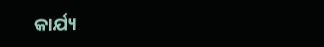କାର୍ଯ୍ୟ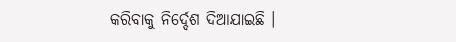କରିବାକୁ ନିର୍ଦ୍ଦେଶ ଦିଆଯାଇଛି ।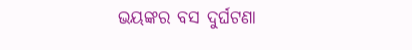ଭୟଙ୍କର ବସ ଦୁର୍ଘଟଣା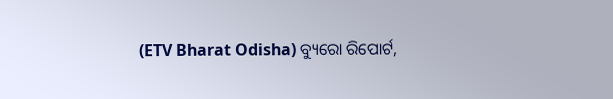(ETV Bharat Odisha) ବ୍ୟୁରୋ ରିପୋର୍ଟ,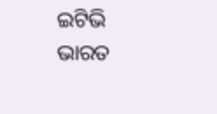ଇଟିଭି ଭାରତ